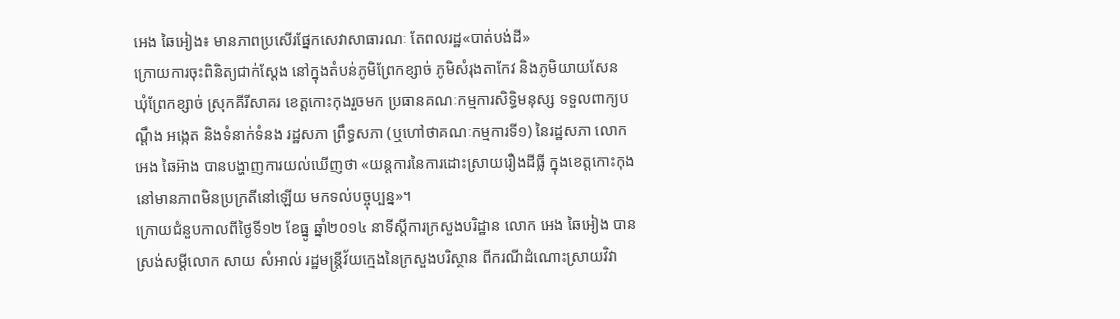អេង ឆៃអៀង៖ មានភាពប្រសើរផ្នែកសេវាសាធារណៈ តែពលរដ្ឋ«បាត់បង់ដី»
ក្រោយការចុះពិនិត្យជាក់ស្តែង នៅក្នុងតំបន់ភូមិព្រែកខ្សាច់ ភូមិសំរុងតាកែវ និងភូមិយាយសែន ឃុំព្រែកខ្សាច់ ស្រុកគីរីសាគរ ខេត្តកោះកុងរួចមក ប្រធានគណៈកម្មការសិទ្ធិមនុស្ស ទទួលពាក្យបណ្តឹង អង្កេត និងទំនាក់ទំនង រដ្ឋសភា ព្រឹទ្ធសភា (ឬហៅថាគណៈកម្មការទី១) នៃរដ្ឋសភា លោក អេង ឆៃអ៊ាង បានបង្ហាញការយល់ឃើញថា «យន្តការនៃការដោះស្រាយរឿងដីធ្លី ក្នុងខេត្តកោះកុង នៅមានភាពមិនប្រក្រតីនៅឡើយ មកទល់បច្ចុប្បន្ន»។
ក្រោយជំនួបកាលពីថ្ងៃទី១២ ខែធ្នូ ឆ្នាំ២០១៤ នាទីស្តីការក្រសួងបរិដ្ឋាន លោក អេង ឆៃអៀង បានស្រង់សម្ដីលោក សាយ សំអាល់ រដ្ឋមន្រ្តីវ័យក្មេងនៃក្រសួងបរិស្ថាន ពីករណីដំណោះស្រាយវិវា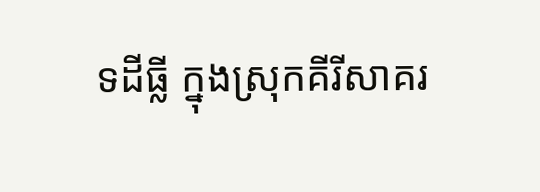ទដីធ្លី ក្នុងស្រុកគីរីសាគរ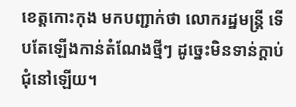ខេត្តកោះកុង មកបញ្ជាក់ថា លោករដ្ឋមន្ត្រី ទើបតែឡើងកាន់តំណែងថ្មីៗ ដូច្នេះមិនទាន់ក្តាប់ជុំនៅឡើយ។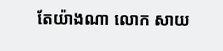តែយ៉ាងណា លោក សាយ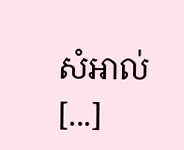សំអាល់ [...]